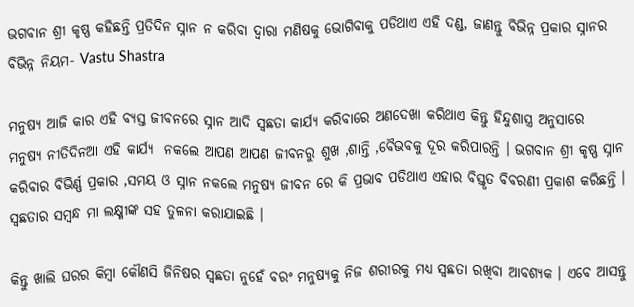ଭଗବାନ ଶ୍ରୀ କୃଷ୍ଣ କହିଛନ୍ତି ପ୍ରତିଦିନ ସ୍ନାନ ନ କରିବା ଦ୍ଵାରା ମଣିଷକୁ ଭୋଗିବାକୁ ପଡିଥାଏ ଏହି ଦଣ୍ଡ, ଜାଣନ୍ତୁ ବିଭିନ୍ନ ପ୍ରକାର ସ୍ନାନର ବିଭିନ୍ନ ନିୟମ- Vastu Shastra

ମନୁଷ୍ୟ ଆଜି କାର ଏହି ବ୍ୟସ୍ତ ଜୀବନରେ ସ୍ନାନ ଆଦି ସ୍ଵଛତା କାର୍ଯ୍ୟ କରିବାରେ ଅଣଦେଖା କରିଥାଏ କିନ୍ତୁ ହିନ୍ଦୁଶାସ୍ତ୍ର ଅନୁସାରେ  ମନୁଷ୍ୟ ନୀତିଦିନଆ ଏହି କାର୍ଯ୍ୟ  ନକଲେ ଆପଣ ଆପଣ ଜୀବନରୁ ଶୁଖ ,ଶାନ୍ତି ,ବୈଭବକୁ ଦୂର କରିପାରନ୍ତି । ଭଗବାନ ଶ୍ରୀ କୃଷ୍ଣ ସ୍ନାନ କରିବାର ବିଭିର୍ଣ୍ଣ ପ୍ରକାର ,ସମୟ ଓ ସ୍ନାନ ନକଲେ ମନୁଷ୍ୟ ଜୀବନ ରେ କି ପ୍ରଭାବ ପଡିଥାଏ ଏହାର ବିସ୍ତୃତ ବିବରଣୀ ପ୍ରକାଶ କରିଛନ୍ତି । ସ୍ଵଛତାର ସମ୍ବନ୍ଧ ମା ଲକ୍ଷ୍ମୀଙ୍କ ସହ ତୁଳନା କରାଯାଇଛି ।

କିନ୍ତୁ ଖାଲି ଘରର କିମ୍ବା କୌଣସି ଜିନିଷର ସ୍ଵଛତା ନୁହେଁ ବରଂ ମନୁଷ୍ୟକୁ ନିଜ ଶରୀରକୁ ମଧ୍ୟ ସ୍ଵଛତା ରଖିବା ଆବଶ୍ୟକ । ଏବେ ଆସନ୍ତୁ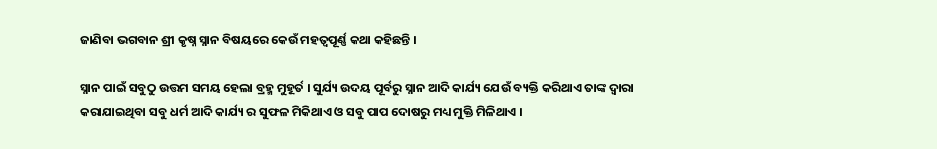ଜାଣିବା ଭଗବାନ ଶ୍ରୀ କୃଷ୍ନ ସ୍ନାନ ବିଷୟରେ କେଉଁ ମହତ୍ୱପୂର୍ଣ୍ଣ କଥା କହିଛନ୍ତି ।

ସ୍ନାନ ପାଇଁ ସବୁଠୁ ଉତ୍ତମ ସମୟ ହେଲା ବ୍ରହ୍ମ ମୁହୂର୍ତ । ସୁର୍ଯ୍ୟ ଉଦୟ ପୂର୍ବରୁ ସ୍ନାନ ଆଦି କାର୍ଯ୍ୟ ଯେଉଁ ବ୍ୟକ୍ତି କରିଥାଏ ତାଙ୍କ ଦ୍ବାରା କରାଯାଇଥିବା ସବୁ ଧର୍ମ ଆଦି କାର୍ଯ୍ୟ ର ସୁଫଳ ମିକିଥାଏ ଓ ସବୁ ପାପ ଦୋଷରୁ ମଧ୍ୟ ମୁକ୍ତି ମିଳିଥାଏ ।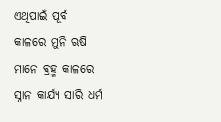ଏଥିପାଇଁ ପୂର୍ବ କାଳରେ ମୁନି ଋଷି ମାନେ ଵ୍ରହ୍ମ କାଳରେ ସ୍ନାନ କାର୍ଯ୍ୟ ସାରି ଧର୍ମ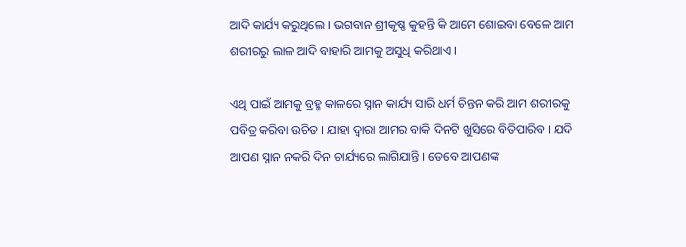ଆଦି କାର୍ଯ୍ୟ କରୁଥିଲେ । ଭଗବାନ ଶ୍ରୀକୃଷ୍ଣ କୁହନ୍ତି କି ଆମେ ଶୋଇବା ବେଳେ ଆମ ଶରୀରରୁ ଲାଳ ଆଦି ବାହାରି ଆମକୁ ଅସୁଧି କରିଥାଏ ।

ଏଥି ପାଇଁ ଆମକୁ ବ୍ରହ୍ମ କାଳରେ ସ୍ନାନ କାର୍ଯ୍ୟ ସାରି ଧର୍ମ ଚିନ୍ତନ କରି ଆମ ଶରୀରକୁ  ପବିତ୍ର କରିବା ଉଚିତ । ଯାହା ଦ୍ୱାରା ଆମର ବାକି ଦିନଟି ଖୁସିରେ ବିତିପାରିବ । ଯଦି ଆପଣ ସ୍ନାନ ନକରି ଦିନ ଚାର୍ଯ୍ୟରେ ଲାଗିଯାନ୍ତି । ତେବେ ଆପଣଙ୍କ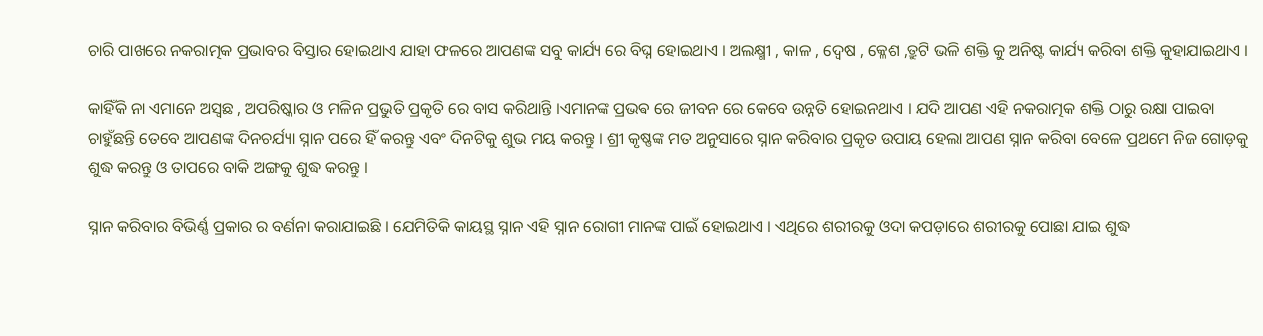ଚାରି ପାଖରେ ନକରାତ୍ମକ ପ୍ରଭାବର ବିସ୍ତାର ହୋଇଥାଏ ଯାହା ଫଳରେ ଆପଣଙ୍କ ସବୁ କାର୍ଯ୍ୟ ରେ ବିଘ୍ନ ହୋଇଥାଏ । ଅଲକ୍ଷ୍ମୀ , କାଳ , ଦ୍ଵେଷ , କ୍ଳେଶ ,ତ୍ରୁଟି ଭଳି ଶକ୍ତି କୁ ଅନିଷ୍ଟ କାର୍ଯ୍ୟ କରିବା ଶକ୍ତି କୁହାଯାଇଥାଏ ।

କାହିଁକି ନା ଏମାନେ ଅସ୍ବଛ , ଅପରିଷ୍କାର ଓ ମଳିନ ପ୍ରଭୁତି ପ୍ରକୃତି ରେ ବାସ କରିଥାନ୍ତି ।ଏମାନଙ୍କ ପ୍ରଭଵ ରେ ଜୀବନ ରେ କେବେ ଉନ୍ନତି ହୋଇନଥାଏ । ଯଦି ଆପଣ ଏହି ନକରାତ୍ମକ ଶକ୍ତି ଠାରୁ ରକ୍ଷା ପାଇବା ଚାହୁଁଛନ୍ତି ତେବେ ଆପଣଙ୍କ ଦିନଚର୍ଯ୍ୟା ସ୍ନାନ ପରେ ହିଁ କରନ୍ତୁ ଏବଂ ଦିନଟିକୁ ଶୁଭ ମୟ କରନ୍ତୁ । ଶ୍ରୀ କୃଷ୍ଣଙ୍କ ମତ ଅନୁସାରେ ସ୍ନାନ କରିବାର ପ୍ରକୃତ ଉପାୟ ହେଲା ଆପଣ ସ୍ନାନ କରିବା ବେଳେ ପ୍ରଥମେ ନିଜ ଗୋଡ଼କୁ ଶୁଦ୍ଧ କରନ୍ତୁ ଓ ତାପରେ ବାକି ଅଙ୍ଗକୁ ଶୁଦ୍ଧ କରନ୍ତୁ ।

ସ୍ନାନ କରିବାର ବିଭିର୍ଣ୍ଣ ପ୍ରକାର ର ବର୍ଣନା କରାଯାଇଛି । ଯେମିତିକି କାୟସ୍ଥ ସ୍ନାନ ଏହି ସ୍ନାନ ରୋଗୀ ମାନଙ୍କ ପାଇଁ ହୋଇଥାଏ । ଏଥିରେ ଶରୀରକୁ ଓଦା କପଡ଼ାରେ ଶରୀରକୁ ପୋଛା ଯାଇ ଶୁଦ୍ଧ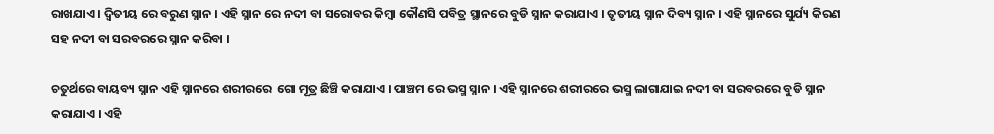ରାଖଯାଏ । ଦ୍ଵିତୀୟ ରେ ବରୁଣ ସ୍ନାନ । ଏହି ସ୍ନାନ ରେ ନଦୀ ବା ସରୋବର କିମ୍ବା କୌଣସି ପବିତ୍ର ସ୍ଥାନରେ ବୁଡି ସ୍ନାନ କରାଯାଏ । ତୃତୀୟ ସ୍ନାନ ଦିବ୍ୟ ସ୍ନାନ । ଏହି ସ୍ନାନରେ ସୁର୍ଯ୍ୟ କିରଣ ସହ ନଦୀ ବା ସରବରରେ ସ୍ନାନ କରିବା ।

ଚତୁର୍ଥରେ ବାୟବ୍ୟ ସ୍ନାନ ଏହି ସ୍ନାନରେ ଶରୀରରେ  ଗୋ ମୂତ୍ର ଛିଞ୍ଚି କରାଯାଏ । ପାଞ୍ଚମ ରେ ଭସ୍ମ ସ୍ନାନ । ଏହି ସ୍ନାନରେ ଶରୀରରେ ଭସ୍ମ ଲାଗାଯାଇ ନଦୀ ବା ସରବରରେ ବୁଡି ସ୍ନାନ କରାଯାଏ । ଏହି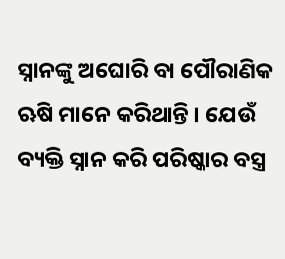ସ୍ନାନଙ୍କୁ ଅଘୋରି ବା ପୌରାଣିକ ଋଷି ମାନେ କରିଥାନ୍ତି । ଯେଉଁ ବ୍ୟକ୍ତି ସ୍ନାନ କରି ପରିଷ୍କାର ବସ୍ତ୍ର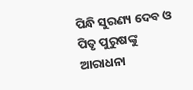ପିନ୍ଧି ସୁରଣ୍ୟ ଦେବ ଓ ପିତୃ ପୁରୁଷଙ୍କୁ ଆରାଧନା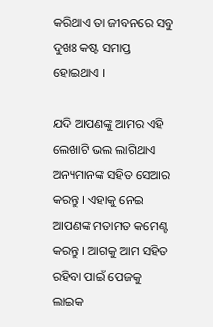କରିଥାଏ ତା ଜୀବନରେ ସବୁ ଦୁଖଃ କଷ୍ଟ ସମାପ୍ତ ହୋଇଥାଏ ।

ଯଦି ଆପଣଙ୍କୁ ଆମର ଏହି ଲେଖାଟି ଭଲ ଲାଗିଥାଏ ଅନ୍ୟମାନଙ୍କ ସହିତ ସେଆର କରନ୍ତୁ । ଏହାକୁ ନେଇ ଆପଣଙ୍କ ମତାମତ କମେଣ୍ଟ କରନ୍ତୁ । ଆଗକୁ ଆମ ସହିତ ରହିବା ପାଇଁ ପେଜକୁ ଲାଇକ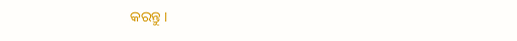କରନ୍ତୁ ।